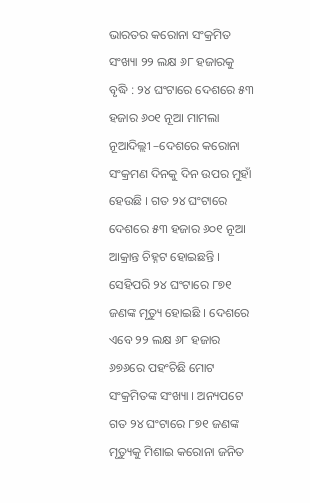ଭାରତର କରୋନା ସଂକ୍ରମିତ ସଂଖ୍ୟା ୨୨ ଲକ୍ଷ ୬୮ ହଜାରକୁ ବୃଦ୍ଧି : ୨୪ ଘଂଟାରେ ଦେଶରେ ୫୩ ହଜାର ୬୦୧ ନୂଆ ମାମଲା
ନୂଆଦିଲ୍ଲୀ –ଦେଶରେ କରୋନା ସଂକ୍ରମଣ ଦିନକୁ ଦିନ ଉପର ମୁହାଁ ହେଉଛି । ଗତ ୨୪ ଘଂଟାରେ ଦେଶରେ ୫୩ ହଜାର ୬୦୧ ନୂଆ ଆକ୍ରାନ୍ତ ଚିହ୍ନଟ ହୋଇଛନ୍ତି । ସେହିପରି ୨୪ ଘଂଟାରେ ୮୭୧ ଜଣଙ୍କ ମୃତ୍ୟୁ ହୋଇଛି । ଦେଶରେ ଏବେ ୨୨ ଲକ୍ଷ ୬୮ ହଜାର ୬୭୬ରେ ପହଂଚିଛି ମୋଟ ସଂକ୍ରମିତଙ୍କ ସଂଖ୍ୟା । ଅନ୍ୟପଟେ ଗତ ୨୪ ଘଂଟାରେ ୮୭୧ ଜଣଙ୍କ ମୃତ୍ୟୁକୁ ମିଶାଇ କରୋନା ଜନିତ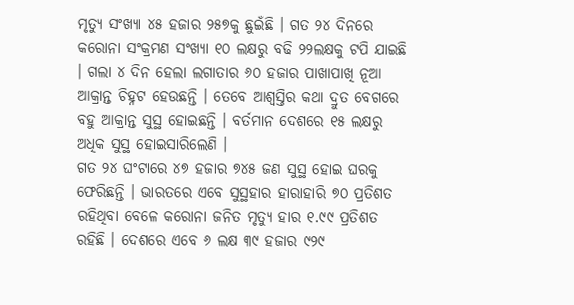ମୃତ୍ୟୁ ସଂଖ୍ୟା ୪୫ ହଜାର ୨୫୭କୁ ଛୁଇଁଛି । ଗତ ୨୪ ଦିନରେ କରୋନା ସଂକ୍ରମଣ ସଂଖ୍ୟା ୧୦ ଲକ୍ଷରୁ ବଢି ୨୨ଲକ୍ଷକୁ ଟପି ଯାଇଛି । ଗଲା ୪ ଦିନ ହେଲା ଲଗାତାର ୬୦ ହଜାର ପାଖାପାଖି ନୂଆ ଆକ୍ରାନ୍ତ ଚିହ୍ନଟ ହେଉଛନ୍ତି । ତେବେ ଆଶ୍ୱସ୍ତିର କଥା ଦ୍ରୁତ ବେଗରେ ବହୁ ଆକ୍ରାନ୍ତ ସୁସ୍ଥ ହୋଇଛନ୍ତି । ବର୍ତମାନ ଦେଶରେ ୧୫ ଲକ୍ଷରୁ ଅଧିକ ସୁସ୍ଥ ହୋଇସାରିଲେଣି ।
ଗତ ୨୪ ଘଂଟାରେ ୪୭ ହଜାର ୭୪୫ ଜଣ ସୁସ୍ଥ ହୋଇ ଘରକୁ ଫେରିଛନ୍ତି । ଭାରତରେ ଏବେ ସୁସ୍ଥହାର ହାରାହାରି ୭୦ ପ୍ରତିଶତ ରହିଥିବା ବେଳେ କରୋନା ଜନିତ ମୃତ୍ୟୁ ହାର ୧.୯୯ ପ୍ରତିଶତ ରହିଛି । ଦେଶରେ ଏବେ ୬ ଲକ୍ଷ ୩୯ ହଜାର ୯୨୯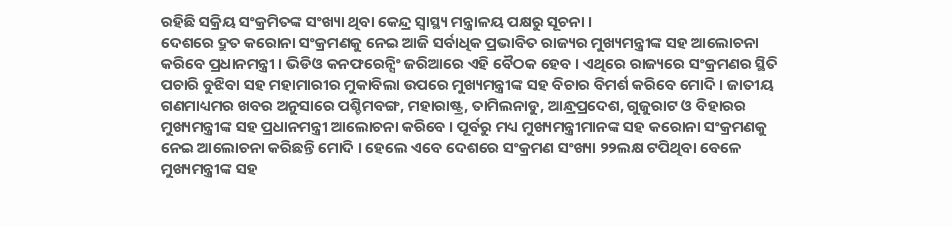ରହିଛି ସକ୍ରିୟ ସଂକ୍ରମିତଙ୍କ ସଂଖ୍ୟା ଥିବା କେନ୍ଦ୍ର ସ୍ୱାସ୍ଥ୍ୟ ମନ୍ତ୍ରାଳୟ ପକ୍ଷରୁ ସୂଚନା ।
ଦେଶରେ ଦ୍ରୁତ କରୋନା ସଂକ୍ରମଣକୁ ନେଇ ଆଜି ସର୍ବାଧିକ ପ୍ରଭାବିତ ରାଜ୍ୟର ମୁଖ୍ୟମନ୍ତ୍ରୀଙ୍କ ସହ ଆଲୋଚନା କରିବେ ପ୍ରଧାନମନ୍ତ୍ରୀ । ଭିଡିଓ କନଫରେନ୍ସିଂ ଜରିଆରେ ଏହି ବୈଠକ ହେବ । ଏଥିରେ ରାଜ୍ୟରେ ସଂକ୍ରମଣର ସ୍ଥିତି ପଚାରି ବୁଝିବା ସହ ମହାମାରୀର ମୁକାବିଲା ଉପରେ ମୁଖ୍ୟମନ୍ତ୍ରୀଙ୍କ ସହ ବିଚାର ବିମର୍ଶ କରିବେ ମୋଦି । ଜାତୀୟ ଗଣମାଧ୍ୟମର ଖବର ଅନୁସାରେ ପଶ୍ଚିମବଙ୍ଗ, ମହାରାଷ୍ଟ୍ର, ତାମିଲନାଡୁ, ଆନ୍ଧ୍ରପ୍ରଦେଶ, ଗୁଜୁରାଟ ଓ ବିହାରର ମୁଖ୍ୟମନ୍ତ୍ରୀଙ୍କ ସହ ପ୍ରଧାନମନ୍ତ୍ରୀ ଆଲୋଚନା କରିବେ । ପୂର୍ବରୁ ମଧ୍ୟ ମୁଖ୍ୟମନ୍ତ୍ରୀମାନଙ୍କ ସହ କରୋନା ସଂକ୍ରମଣକୁ ନେଇ ଆଲୋଚନା କରିଛନ୍ତି ମୋଦି । ହେଲେ ଏବେ ଦେଶରେ ସଂକ୍ରମଣ ସଂଖ୍ୟା ୨୨ଲକ୍ଷ ଟପିଥିବା ବେଳେ ମୁଖ୍ୟମନ୍ତ୍ରୀଙ୍କ ସହ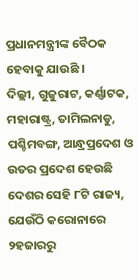ପ୍ରଧାନମନ୍ତ୍ରୀଙ୍କ ବୈଠକ ହେବାକୁ ଯାଉଛି ।
ଦିଲ୍ଲୀ, ଗୁଜୁରାଟ, କର୍ଣ୍ଣାଟକ, ମହାରାଷ୍ଟ୍ର, ତାମିଲନାଡୁ, ପଶ୍ଚିମବଙ୍ଗ, ଆନ୍ଧ୍ରପ୍ରଦେଶ ଓ ଉତର ପ୍ରଦେଶ ହେଉଛି ଦେଶର ସେହି ୮ଟି ରାଜ୍ୟ, ଯେଉଁଠି କରୋନାରେ ୨ହଜାରରୁ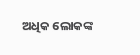ଅଧିକ ଲୋକଙ୍କ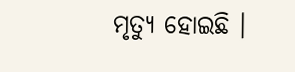ମୃତ୍ୟୁ ହୋଇଛି ।